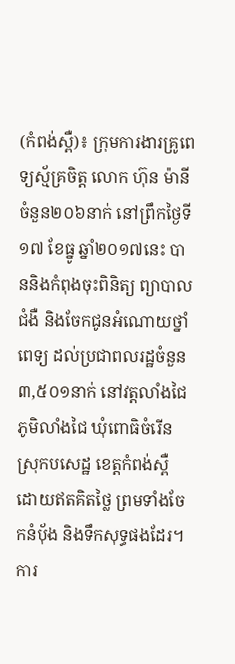(កំពង់ស្ពឺ)៖ ក្រុមការងារគ្រូពេទ្យស្ម័គ្រចិត្ត លោក ហ៊ុន ម៉ានី ចំនួន២០៦នាក់ នៅព្រឹកថ្ងៃទី១៧ ខែធ្នូ ឆ្នាំ២០១៧នេះ បាននិងកំពុងចុះពិនិត្យ ព្យាបាលជំងឺ និងចែកជូនអំណោយថ្នាំពេទ្យ ដល់ប្រជាពលរដ្ឋចំនួន៣,៥០១នាក់ នៅវត្តលាំងជៃ ភូមិលាំងជៃ ឃុំពោធិចំរើន ស្រុកបសេដ្ឋ ខេត្តកំពង់ស្ពឺ ដោយឥតគិតថ្លៃ ព្រមទាំងចែកនំបុ័ង និងទឹកសុទ្ធផងដែរ។
ការ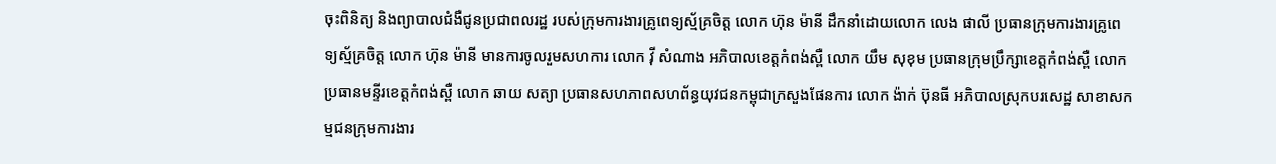ចុះពិនិត្យ និងព្យាបាលជំងឺជូនប្រជាពលរដ្ឋ របស់ក្រុមការងារគ្រូពេទ្យស្ម័គ្រចិត្ត លោក ហ៊ុន ម៉ានី ដឹកនាំដោយលោក លេង ផាលី ប្រធានក្រុមការងារគ្រូពេទ្យស្ម័គ្រចិត្ត លោក ហ៊ុន ម៉ានី មានការចូលរួមសហការ លោក វ៉ី សំណាង អភិបាលខេត្តកំពង់ស្ពឺ លោក យឹម សុខុម ប្រធានក្រុមប្រឹក្សាខេត្តកំពង់ស្ពឺ លោកប្រធានមន្ទីរខេត្តកំពង់ស្ពឺ លោក ឆាយ សត្យា ប្រធានសហភាពសហព័ន្ធយុវជនកម្ពុជាក្រសួងផែនការ លោក ង៉ាក់ ប៊ុនធី អភិបាលស្រុកបរសេដ្ឋ សាខាសកម្មជនក្រុមការងារ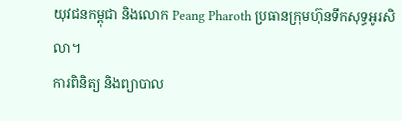យុវជនកម្ពុជា និងលោក Peang Pharoth ប្រធានក្រុមហ៊ុនទឹកសុទ្ធអូរសិលា។
ការពិនិត្យ និងព្យាបាល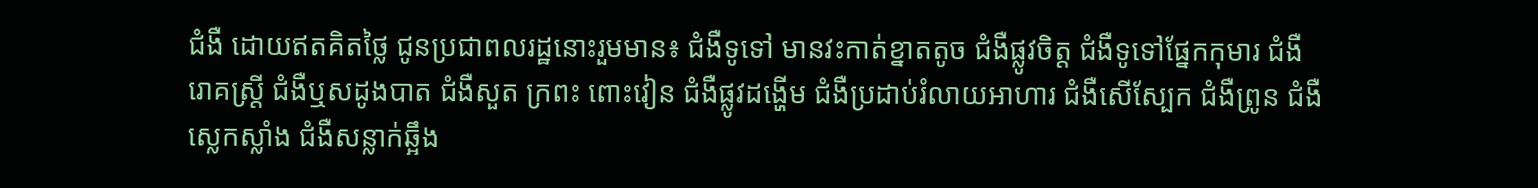ជំងឺ ដោយឥតគិតថ្លៃ ជូនប្រជាពលរដ្ឋនោះរួមមាន៖ ជំងឺទូទៅ មានវះកាត់ខ្នាតតូច ជំងឺផ្លូវចិត្ត ជំងឺទូទៅផ្នែកកុមារ ជំងឺរោគស្ត្រី ជំងឺឬសដូងបាត ជំងឺសួត ក្រពះ ពោះវៀន ជំងឺផ្លូវដង្ហើម ជំងឺប្រដាប់រំលាយអាហារ ជំងឺសើស្បែក ជំងឺព្រូន ជំងឺស្លេកស្លាំង ជំងឺសន្លាក់ឆ្អឹង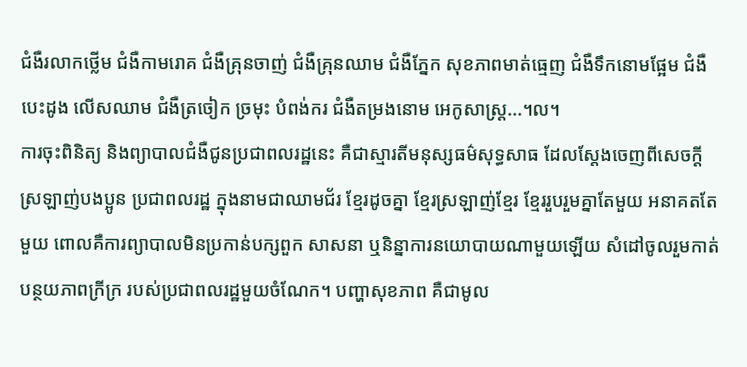ជំងឺរលាកថ្លើម ជំងឺកាមរោគ ជំងឺគ្រុនចាញ់ ជំងឺគ្រុនឈាម ជំងឺភ្នែក សុខភាពមាត់ធ្មេញ ជំងឺទឹកនោមផ្អែម ជំងឺបេះដូង លើសឈាម ជំងឺត្រចៀក ច្រមុះ បំពង់ករ ជំងឺតម្រងនោម អេកូសាស្ត្រ...។ល។
ការចុះពិនិត្យ និងព្យាបាលជំងឺជូនប្រជាពលរដ្ឋនេះ គឺជាស្មារតីមនុស្សធម៌សុទ្ធសាធ ដែលស្តែងចេញពីសេចក្តីស្រឡាញ់បងប្អូន ប្រជាពលរដ្ឋ ក្នុងនាមជាឈាមជ័រ ខ្មែរដូចគ្នា ខ្មែរស្រឡាញ់ខ្មែរ ខ្មែររួបរួមគ្នាតែមួយ អនាគតតែមួយ ពោលគឺការព្យាបាលមិនប្រកាន់បក្សពួក សាសនា ឬនិន្នាការនយោបាយណាមួយឡើយ សំដៅចូលរួមកាត់បន្ថយភាពក្រីក្រ របស់ប្រជាពលរដ្ឋមួយចំណែក។ បញ្ហាសុខភាព គឺជាមូល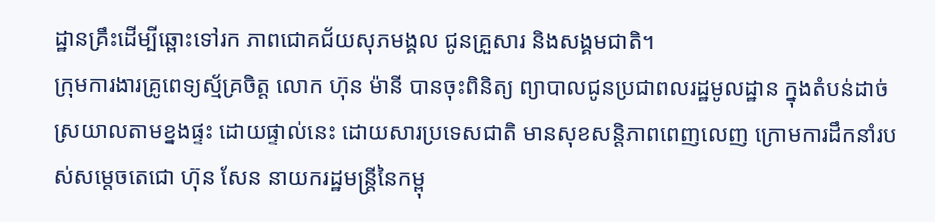ដ្ឋានគ្រឹះដើម្បីឆ្ពោះទៅរក ភាពជោគជ័យសុភមង្គល ជូនគ្រួសារ និងសង្គមជាតិ។
ក្រុមការងារគ្រូពេទ្យស្ម័គ្រចិត្ត លោក ហ៊ុន ម៉ានី បានចុះពិនិត្យ ព្យាបាលជូនប្រជាពលរដ្ឋមូលដ្ឋាន ក្នុងតំបន់ដាច់ស្រយាលតាមខ្នងផ្ទះ ដោយផ្ទាល់នេះ ដោយសារប្រទេសជាតិ មានសុខសន្តិភាពពេញលេញ ក្រោមការដឹកនាំរបស់សម្តេចតេជោ ហ៊ុន សែន នាយករដ្ឋមន្ត្រីនៃកម្ពុ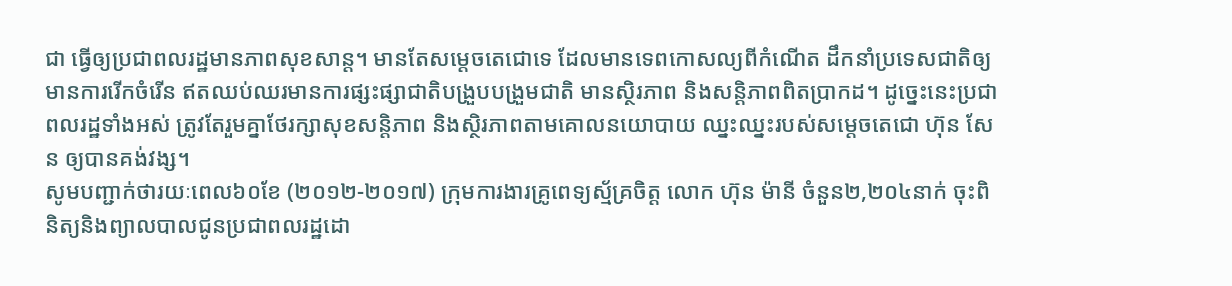ជា ធ្វើឲ្យប្រជាពលរដ្ឋមានភាពសុខសាន្ត។ មានតែសម្តេចតេជោទេ ដែលមានទេពកោសល្យពីកំណើត ដឹកនាំប្រទេសជាតិឲ្យមានការរើកចំរើន ឥតឈប់ឈរមានការផ្សះផ្សាជាតិបង្រួបបង្រួមជាតិ មានស្ថិរភាព និងសន្តិភាពពិតប្រាកដ។ ដូច្នេះនេះប្រជាពលរដ្ឋទាំងអស់ ត្រូវតែរួមគ្នាថែរក្សាសុខសន្តិភាព និងស្ថិរភាពតាមគោលនយោបាយ ឈ្នះឈ្នះរបស់សម្តេចតេជោ ហ៊ុន សែន ឲ្យបានគង់វង្ស។
សូមបញ្ជាក់ថារយៈពេល៦០ខែ (២០១២-២០១៧) ក្រុមការងារគ្រូពេទ្យស្ម័គ្រចិត្ត លោក ហ៊ុន ម៉ានី ចំនួន២,២០៤នាក់ ចុះពិនិត្យនិងព្យាលបាលជូនប្រជាពលរដ្ឋដោ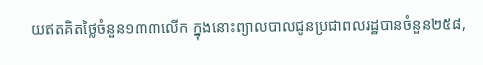យឥតគិតថ្លៃចំនួន១៣៣លើក ក្នុងនោះព្យាលបាលជូនប្រជាពលរដ្ឋបានចំនួន២៥៨,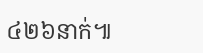៤២៦នាក់៕